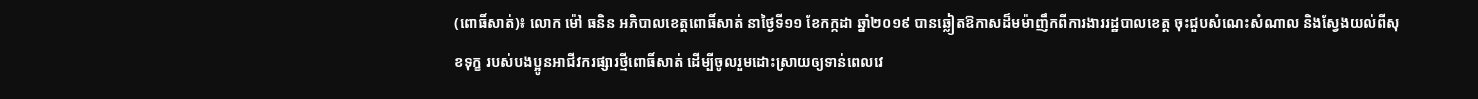(ពោធិ៍សាត់)៖ លោក ម៉ៅ ធនិន អភិបាលខេត្តពោធិ៍សាត់ នាថ្ងៃទី១១ ខែកក្កដា ឆ្នាំ២០១៩ បានឆ្លៀតឱកាសដ៏មម៉ាញឹកពីការងាររដ្ឋបាលខេត្ត ចុះជួបសំណេះសំណាល និងស្វែងយល់ពីសុខទុក្ខ របស់បងប្អូនអាជីវករផ្សារថ្មីពោធិ៍សាត់ ដើម្បីចូលរួមដោះស្រាយឲ្យទាន់ពេលវេ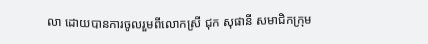លា ដោយបានការចូលរួមពីលោកស្រី ជុក សុផានី សមាជិកក្រុម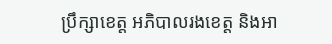ប្រឹក្សាខេត្ត អភិបាលរងខេត្ត និងអា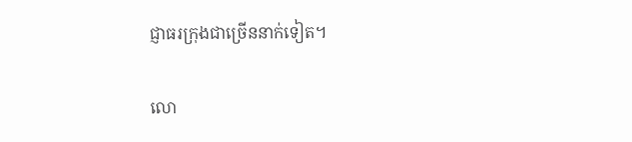ជ្ញាធរក្រុងជាច្រើននាក់ទៀត។

លោ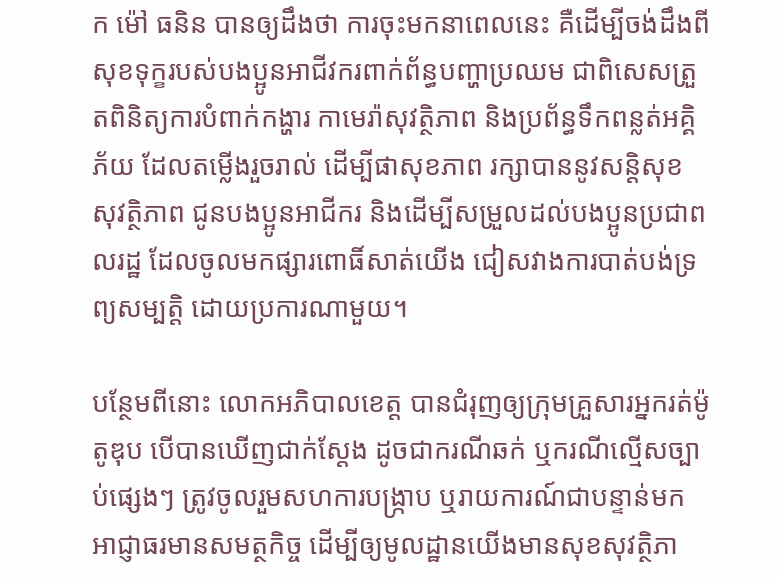ក ម៉ៅ ធនិន បានឲ្យដឹងថា ការចុះមកនាពេលនេះ គឺដើម្បីចង់ដឹងពីសុខទុក្ខរបស់បងប្អូនអាជីវករពាក់ព័ន្ធបញ្ហាប្រឈម ជាពិសេសត្រួតពិនិត្យការបំពាក់កង្ហារ កាមេរ៉ាសុវត្ថិភាព និងប្រព័ន្ធទឹកពន្លត់អគ្គិភ័យ ដែលតម្លើងរួចរាល់ ដើម្បីផាសុខភាព រក្សាបាននូវសន្តិសុខ សុវត្ថិភាព ជូនបងប្អូនអាជីករ និងដើម្បីសម្រួលដល់បងប្អូនប្រជាពលរដ្ឋ ដែលចូលមកផ្សារពោធិ៍សាត់យើង ជៀសវាងការបាត់បង់ទ្រព្យសម្បត្តិ ដោយប្រការណាមួយ។

បន្ថែមពីនោះ លោកអភិបាលខេត្ត បានជំរុញឲ្យក្រុមគ្រួសារអ្នករត់ម៉ូតូឌុប បើបានឃើញជាក់ស្តែង ដូចជាករណីឆក់ ឬករណីល្មើសច្បាប់ផ្សេងៗ ត្រូវចូលរួមសហការបង្ក្រាប ឬរាយការណ៍ជាបន្ទាន់មក អាជ្ញាធរមានសមត្ថកិច្ច ដើម្បីឲ្យមូលដ្ឋានយើងមានសុខសុវត្ថិភា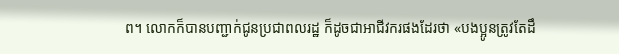ព។ លោកក៏បានបញ្ជាក់ជូនប្រជាពលរដ្ឋ ក៏ដូចជាអាជីវករផងដែរថា «បងប្អូនត្រូវតែដឹ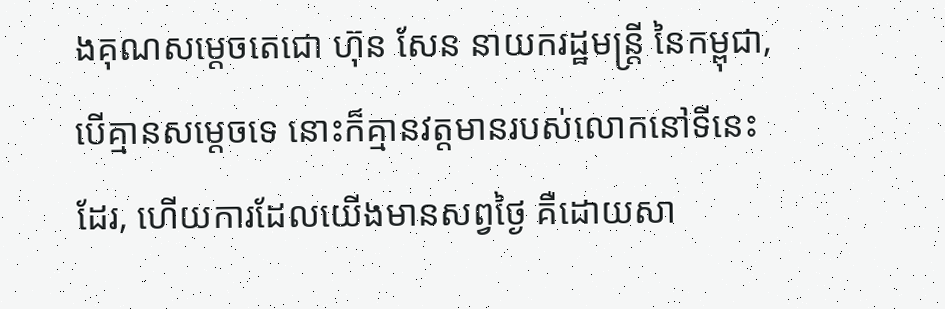ងគុណសម្តេចតេជោ ហ៊ុន សែន នាយករដ្ឋមន្ត្រី នៃកម្ពុជា, បើគ្មានសម្តេចទេ នោះក៏គ្មានវត្តមានរបស់លោកនៅទីនេះដែរ, ហើយការដែលយើងមានសព្វថ្ងៃ គឺដោយសា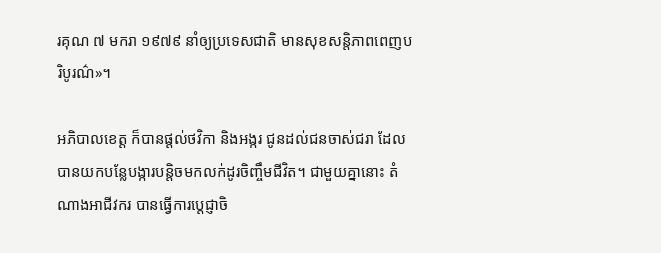រគុណ ៧ មករា ១៩៧៩ នាំឲ្យប្រទេសជាតិ មានសុខសន្តិភាពពេញបរិបូរណ៌»។

អភិបាលខេត្ត ក៏បានផ្តល់ថវិកា និងអង្ករ ជូនដល់ជនចាស់ជរា ដែលបានយកបន្លែបង្ការបន្តិចមកលក់ដូរចិញ្ចឹមជីវិត។ ជាមួយគ្នានោះ តំណាងអាជីវករ បានធ្វើការប្តេជ្ញាចិ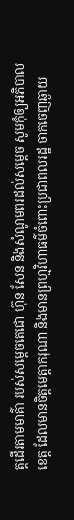ត្តដើរតាមមាគ៌ា របស់សម្តេចតេជោ ហ៊ុន សែន និងសំណូមពរដល់សម្តេច សូមកុំឲ្យអភិបាលខេត្ត ដែលមានចិត្តមេត្តាករុណា និងមានព្រហ្មវិហាធម៌ចំពោះប្រជាពលរដ្ឋ ចាកចេញឆ្ងាយ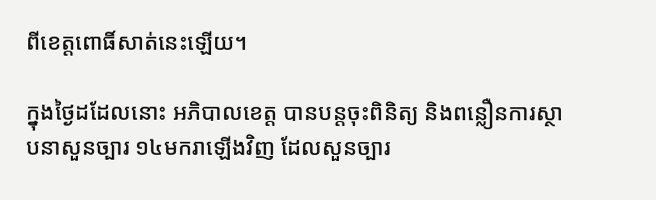ពីខេត្តពោធិ៍សាត់នេះឡើយ។

ក្នុងថ្ងៃដដែលនោះ អភិបាលខេត្ត បានបន្តចុះពិនិត្យ និងពន្លឿនការស្ថាបនាសួនច្បារ ១៤មករាឡើងវិញ ដែលសួនច្បារ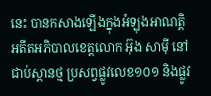នេះ បានកសាងឡើងក្នុងអំឡុងអាណត្តិអតីតអភិបាលខេត្តលោក អ៊ុង សាម៉ី នៅជាប់ស្ពានថ្ម ប្រសព្វផ្លូវលេខ១០១ និងផ្លូវ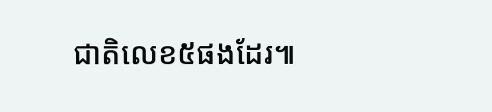ជាតិលេខ៥ផងដែរ៕